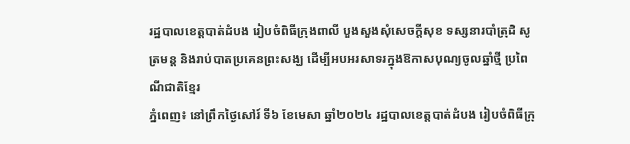រដ្ឋបាលខេត្តបាត់ដំបង រៀបចំពិធីក្រុងពាលី បួងសួងសុំសេចក្តីសុខ ទស្សនារបាំត្រុដិ សូត្រមន្ត និងរាប់បាតប្រគេនព្រះសង្ឃ ដើម្បីអបអរសាទរក្នុងឱកាសបុណ្យចូលឆ្នាំថ្មី ប្រពៃណីជាតិខ្មែរ
ភ្នំពេញ៖ នៅព្រឹកថ្ងៃសៅរ៍ ទី៦ ខែមេសា ឆ្នាំ២០២៤ រដ្ឋបាលខេត្តបាត់ដំបង រៀបចំពិធីក្រុ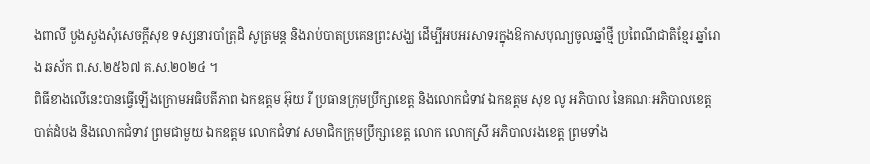ងពាលី បួងសួងសុំសេចក្តីសុខ ទស្សនារបាំត្រុដិ សូត្រមន្ត និងរាប់បាតប្រគេនព្រះសង្ឃ ដើម្បីអបអរសាទរក្នុងឱកាសបុណ្យចូលឆ្នាំថ្មី ប្រពៃណីជាតិខ្មែរ ឆ្នាំរោង ឆស័ក ព.ស.២៥៦៧ គ.ស.២០២៤ ។
ពិធីខាងលើនេះបានធ្វើឡើងក្រោមអធិបតីភាព ឯកឧត្តម អ៊ុយ រី ប្រធានក្រុមប្រឹក្សាខេត្ត និងលោកជំទាវ ឯកឧត្តម សុខ លូ អភិបាល នៃគណៈអភិបាលខេត្តបាត់ដំបង និងលោកជំទាវ ព្រមជាមួយ ឯកឧត្តម លោកជំទាវ សមាជិកក្រុមប្រឹក្សាខេត្ត លោក លោកស្រី អភិបាលរងខេត្ត ព្រមទាំង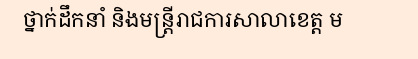ថ្នាក់ដឹកនាំ និងមន្រ្ដីរាជការសាលាខេត្ត ម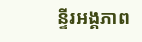ន្ទីរអង្គភាព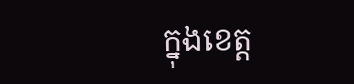ក្នុងខេត្ត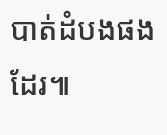បាត់ដំបងផងដែរ៕